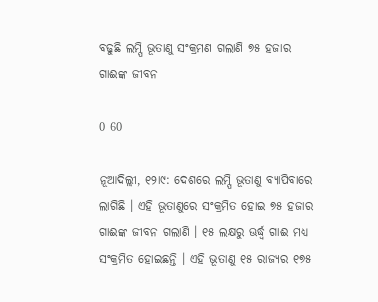ବଢୁଛି ଲମ୍ପି ଭୂତାଣୁ ସଂକ୍ରମଣ ଗଲାଣି ୭୫ ହଜାର ଗାଈଙ୍କ ଜୀବନ

0 60

ନୂଆଦିଲ୍ଲୀ, ୧୨ା୯: ଦେଶରେ ଲମ୍ପି ଭୂତାଣୁ ବ୍ୟାପିବାରେ ଲାଗିଛି । ଏହି ଭୂତାଣୁରେ ସଂକ୍ରମିତ ହୋଇ ୭୫ ହଜାର ଗାଈଙ୍କ ଜୀବନ ଗଲାଣି । ୧୫ ଲକ୍ଷରୁ ଊର୍ଦ୍ଧ୍ୱ ଗାଈ ମଧ୍ୟ ସଂକ୍ରମିତ ହୋଇଛନ୍ତି । ଏହି ଭୂତାଣୁ ୧୫ ରାଜ୍ୟର ୧୭୫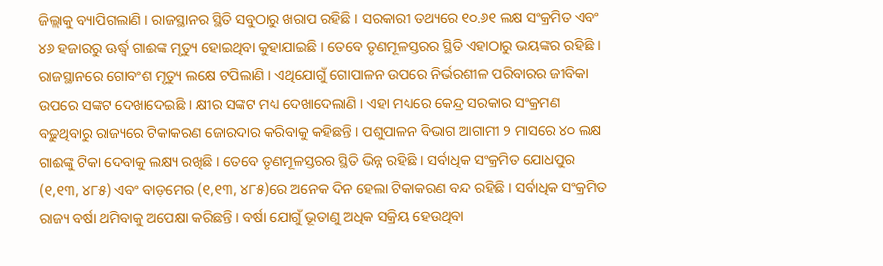ଜିଲ୍ଲାକୁ ବ୍ୟାପିଗଲାଣି । ରାଜସ୍ଥାନର ସ୍ଥିତି ସବୁଠାରୁ ଖରାପ ରହିଛି । ସରକାରୀ ତଥ୍ୟରେ ୧୦.୬୧ ଲକ୍ଷ ସଂକ୍ରମିତ ଏବଂ ୪୬ ହଜାରରୁ ଊର୍ଦ୍ଧ୍ୱ ଗାଈଙ୍କ ମୃତ୍ୟୁ ହୋଇଥିବା କୁହାଯାଇଛି । ତେବେ ତୃଣମୂଳସ୍ତରର ସ୍ଥିତି ଏହାଠାରୁ ଭୟଙ୍କର ରହିଛି । ରାଜସ୍ଥାନରେ ଗୋବଂଶ ମୃତ୍ୟୁ ଲକ୍ଷେ ଟପିଲାଣି । ଏଥିଯୋଗୁଁ ଗୋପାଳନ ଉପରେ ନିର୍ଭରଶୀଳ ପରିବାରର ଜୀବିକା ଉପରେ ସଙ୍କଟ ଦେଖାଦେଇଛି । କ୍ଷୀର ସଙ୍କଟ ମଧ୍ୟ ଦେଖାଦେଲାଣି । ଏହା ମଧ୍ୟରେ କେନ୍ଦ୍ର ସରକାର ସଂକ୍ରମଣ ବଢ଼ୁଥିବାରୁ ରାଜ୍ୟରେ ଟିକାକରଣ ଜୋରଦାର କରିବାକୁ କହିଛନ୍ତି । ପଶୁପାଳନ ବିଭାଗ ଆଗାମୀ ୨ ମାସରେ ୪୦ ଲକ୍ଷ ଗାଈଙ୍କୁ ଟିକା ଦେବାକୁ ଲକ୍ଷ୍ୟ ରଖିଛି । ତେବେ ତୃଣମୂଳସ୍ତରର ସ୍ଥିତି ଭିନ୍ନ ରହିଛି । ସର୍ବାଧିକ ସଂକ୍ରମିତ ଯୋଧପୁର (୧,୧୩, ୪୮୫) ଏବଂ ବାଡ଼ମେର (୧,୧୩, ୪୮୫)ରେ ଅନେକ ଦିନ ହେଲା ଟିକାକରଣ ବନ୍ଦ ରହିଛି । ସର୍ବାଧିକ ସଂକ୍ରମିତ ରାଜ୍ୟ ବର୍ଷା ଥମିବାକୁ ଅପେକ୍ଷା କରିଛନ୍ତି । ବର୍ଷା ଯୋଗୁଁ ଭୂତାଣୁ ଅଧିକ ସକ୍ରିୟ ହେଉଥିବା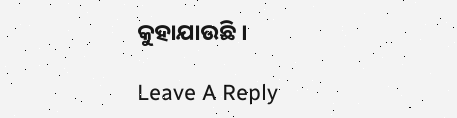କୁହାଯାଉଛି ।

Leave A Reply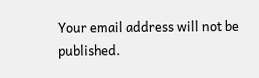Your email address will not be published.